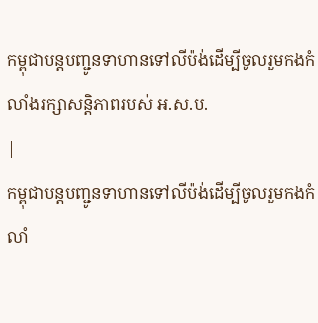កម្ពុជាបន្តបញ្ជូនទាហានទៅលីប៉ង់ដើម្បីចូលរួមកងកំលាំងរក្សាសន្តិភាពរបស់ អ.ស.ប.
|
កម្ពុជាបន្តបញ្ជូនទាហានទៅលីប៉ង់ដើម្បីចូលរួមកងកំលាំ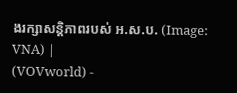ងរក្សាសន្តិភាពរបស់ អ.ស.ប. (Image: VNA) |
(VOVworld) -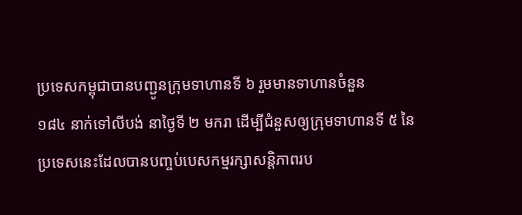ប្រទេសកម្ពុជាបានបញ្ជូនក្រុមទាហានទី ៦ រួមមានទាហានចំនួន
១៨៤ នាក់ទៅលីបង់ នាថ្ងៃទី ២ មករា ដើម្បីជំនួសឲ្យក្រុមទាហានទី ៥ នៃ
ប្រទេសនេះដែលបានបញ្ចប់បេសកម្មរក្សាសន្តិភាពរប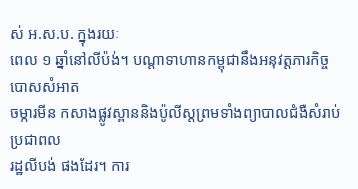ស់ អ.ស.ប. ក្នុងរយៈ
ពេល ១ ឆ្នាំនៅលីប៉ង់។ បណ្ដាទាហានកម្ពុជានឹងអនុវត្តភារកិច្ចបោសសំអាត
ចម្ការមីន កសាងផ្លូវស្ពាននិងប៉ូលីស្តព្រមទាំងព្យាបាលជំងឺសំរាប់ប្រជាពល
រដ្ឋលីបង់ ផងដែរ។ ការ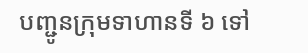បញ្ជូនក្រុមទាហានទី ៦ ទៅ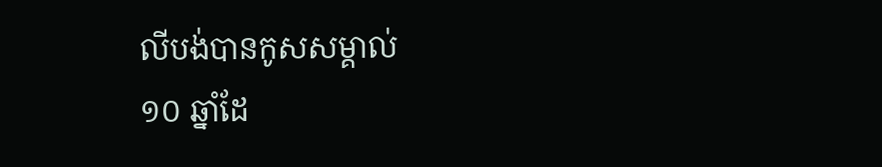លីបង់បានកូសសម្គាល់
១០ ឆ្នាំដែ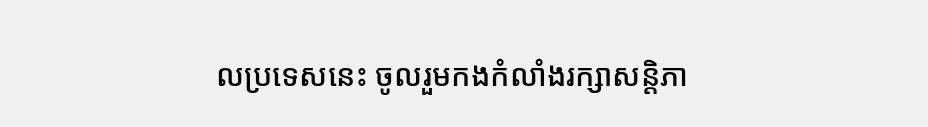លប្រទេសនេះ ចូលរួមកងកំលាំងរក្សាសន្តិភា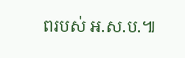ពរបស់ អ.ស.ប.៕